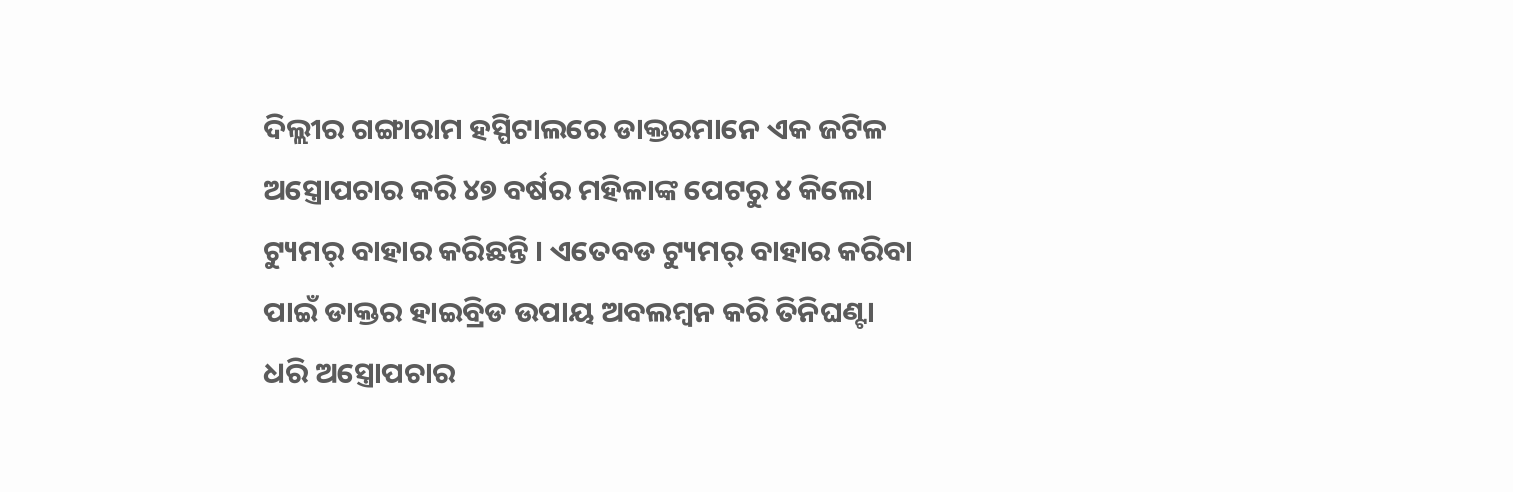ଦିଲ୍ଲୀର ଗଙ୍ଗାରାମ ହସ୍ପିଟାଲରେ ଡାକ୍ତରମାନେ ଏକ ଜଟିଳ ଅସ୍ତ୍ରୋପଚାର କରି ୪୭ ବର୍ଷର ମହିଳାଙ୍କ ପେଟରୁ ୪ କିଲୋ ଟ୍ୟୁମର୍ ବାହାର କରିଛନ୍ତି । ଏତେବଡ ଟ୍ୟୁମର୍ ବାହାର କରିବା ପାଇଁ ଡାକ୍ତର ହାଇବ୍ରିଡ ଉପାୟ ଅବଲମ୍ବନ କରି ତିନିଘଣ୍ଟା ଧରି ଅସ୍ତ୍ରୋପଚାର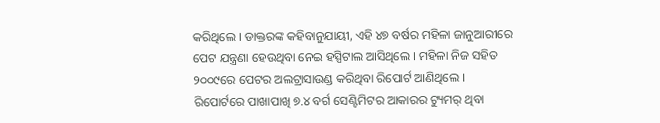କରିଥିଲେ । ଡାକ୍ତରଙ୍କ କହିବାନୁଯାୟୀ, ଏହି ୪୭ ବର୍ଷର ମହିଳା ଜାନୁଆରୀରେ ପେଟ ଯନ୍ତ୍ରଣା ହେଉଥିବା ନେଇ ହସ୍ପିଟାଲ ଆସିଥିଲେ । ମହିଳା ନିଜ ସହିତ ୨୦୦୯ରେ ପେଟର ଅଲଟ୍ରାସାଉଣ୍ଡ କରିଥିବା ରିପୋର୍ଟ ଆଣିଥିଲେ । ରିପୋର୍ଟରେ ପାଖାପାଖି ୭.୪ ବର୍ଗ ସେଣ୍ଟିମିଟର ଆକାରର ଟ୍ୟୁମର୍ ଥିବା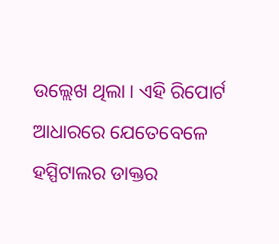ଉଲ୍ଲେଖ ଥିଲା । ଏହି ରିପୋର୍ଟ ଆଧାରରେ ଯେତେବେଳେ ହସ୍ପିଟାଲର ଡାକ୍ତର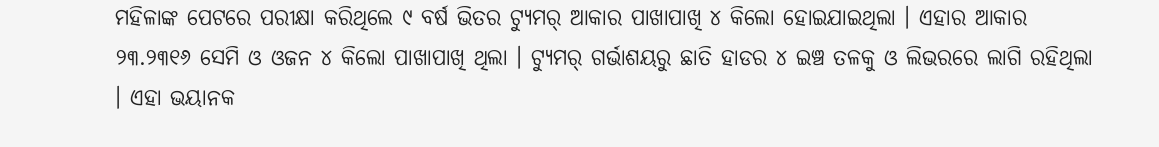ମହିଳାଙ୍କ ପେଟରେ ପରୀକ୍ଷା କରିଥିଲେ ୯ ବର୍ଷ ଭିତର ଟ୍ୟୁମର୍ ଆକାର ପାଖାପାଖି ୪ କିଲୋ ହୋଇଯାଇଥିଲା । ଏହାର ଆକାର ୨୩.୨୩୧୬ ସେମି ଓ ଓଜନ ୪ କିଲୋ ପାଖାପାଖି ଥିଲା । ଟ୍ୟୁମର୍ ଗର୍ଭାଶୟରୁ ଛାତି ହାଡର ୪ ଇଞ୍ଚ ତଳକୁ ଓ ଲିଭରରେ ଲାଗି ରହିଥିଲା । ଏହା ଭୟାନକ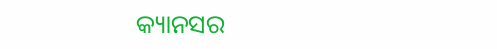କ୍ୟାନସର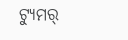ଟ୍ୟୁମର୍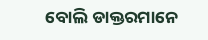ବୋଲି ଡାକ୍ତରମାନେ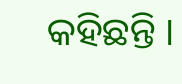କହିଛନ୍ତି ।